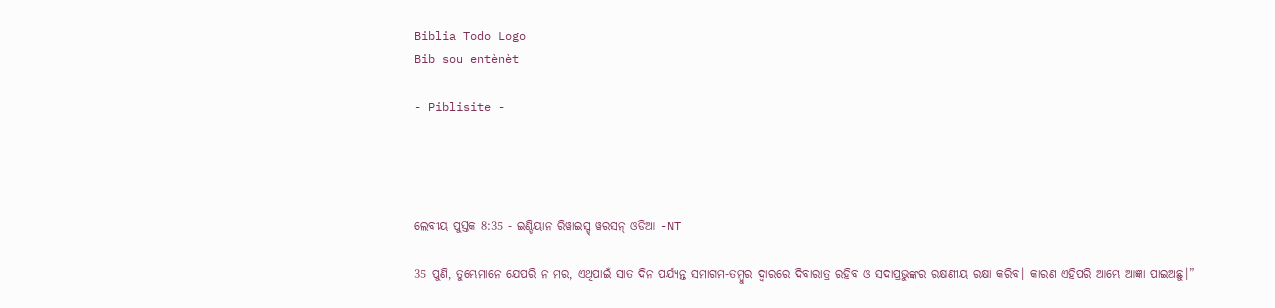Biblia Todo Logo
Bib sou entènèt

- Piblisite -




ଲେବୀୟ ପୁସ୍ତକ 8:35 - ଇଣ୍ଡିୟାନ ରିୱାଇସ୍ଡ୍ ୱରସନ୍ ଓଡିଆ -NT

35 ପୁଣି, ତୁମ୍ଭେମାନେ ଯେପରି ନ ମର, ଏଥିପାଇଁ ସାତ ଦିନ ପର୍ଯ୍ୟନ୍ତ ସମାଗମ-ତମ୍ବୁର ଦ୍ୱାରରେ ଦିବାରାତ୍ର ରହିବ ଓ ସଦାପ୍ରଭୁଙ୍କର ରକ୍ଷଣୀୟ ରକ୍ଷା କରିବ। କାରଣ ଏହିପରି ଆମ୍ଭେ ଆଜ୍ଞା ପାଇଅଛୁ।”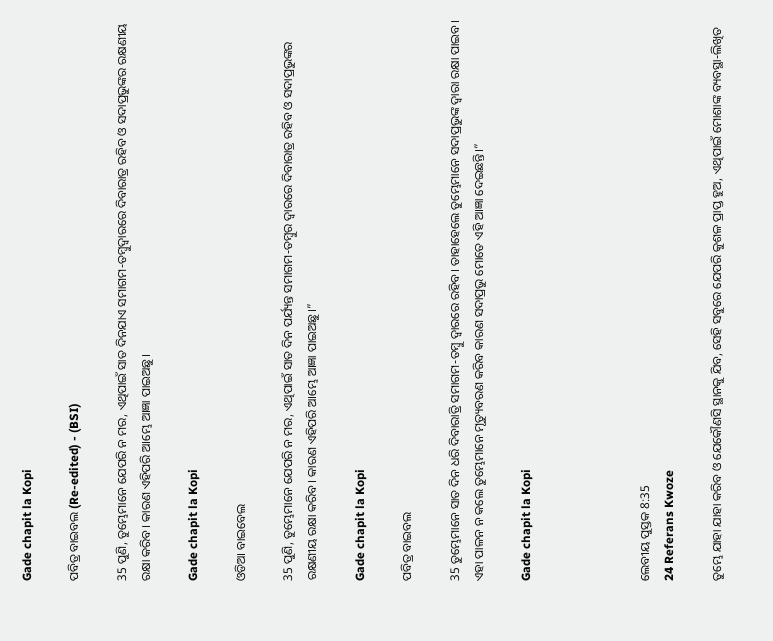Gade chapit la Kopi

ପବିତ୍ର ବାଇବଲ (Re-edited) - (BSI)

35 ପୁଣି, ତୁମ୍ଭେମାନେ ଯେପରି ନ ମର, ଏଥିପାଇଁ ସାତ ଦିନଯାଏ ସମାଗମ-ତମ୍ଵୁଦ୍ଵାରରେ ଦିବାରାତ୍ର ରହିବ ଓ ସଦାପ୍ରଭୁଙ୍କର ରକ୍ଷଣୀୟ ରକ୍ଷା କରିବ। କାରଣ ଏହିପରି ଆମ୍ଭେ ଆଜ୍ଞା ପାଇଅଛୁ।

Gade chapit la Kopi

ଓଡିଆ ବାଇବେଲ

35 ପୁଣି, ତୁମ୍ଭେମାନେ ଯେପରି ନ ମର, ଏଥିପାଇଁ ସାତ ଦିନ ପର୍ଯ୍ୟନ୍ତ ସମାଗମ-ତମ୍ବୁର ଦ୍ୱାରରେ ଦିବାରାତ୍ର ରହିବ ଓ ସଦାପ୍ରଭୁଙ୍କର ରକ୍ଷଣୀୟ ରକ୍ଷା କରିବ। କାରଣ ଏହିପରି ଆମ୍ଭେ ଆଜ୍ଞା ପାଇଅଛୁ।”

Gade chapit la Kopi

ପବିତ୍ର ବାଇବଲ

35 ତୁମ୍ଭେମାନେ ସାତ ଦିନ ଧରି ଦିବାରାତ୍ରି ସମାଗମ-ତମ୍ବୁ ଦ୍ୱାରରେ ରହିବ। ତାହାହେଲେ ତୁମ୍ଭେମାନେ ସଦାପ୍ରଭୁଙ୍କ ଦ୍ୱାରା ରକ୍ଷା ପାଇବ। ଏହା ପାଳନ ନ କଲେ ତୁମ୍ଭେମାନେ ମୃତ୍ୟୁବରଣ କରିବ କାରଣ ସଦାପ୍ରଭୁ ମୋତେ ଏହି ଆଜ୍ଞା ଦେଇଛନ୍ତି।”

Gade chapit la Kopi




ଲେବୀୟ ପୁସ୍ତକ 8:35
24 Referans Kwoze

ତୁମ୍ଭେ ଯାହା ଯାହା କରିବ ଓ ଯେକୌଣସି ସ୍ଥାନକୁ ଯିବ, ସେହି ସବୁରେ ଯେପରି କୁଶଳ ପ୍ରାପ୍ତ ହୁଅ, ଏଥିପାଇଁ ମୋଶାଙ୍କ ବ୍ୟବସ୍ଥା-ଲିଖିତ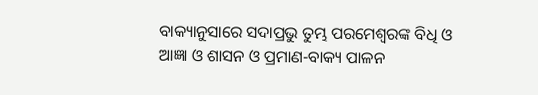ବାକ୍ୟାନୁସାରେ ସଦାପ୍ରଭୁ ତୁମ୍ଭ ପରମେଶ୍ୱରଙ୍କ ବିଧି ଓ ଆଜ୍ଞା ଓ ଶାସନ ଓ ପ୍ରମାଣ-ବାକ୍ୟ ପାଳନ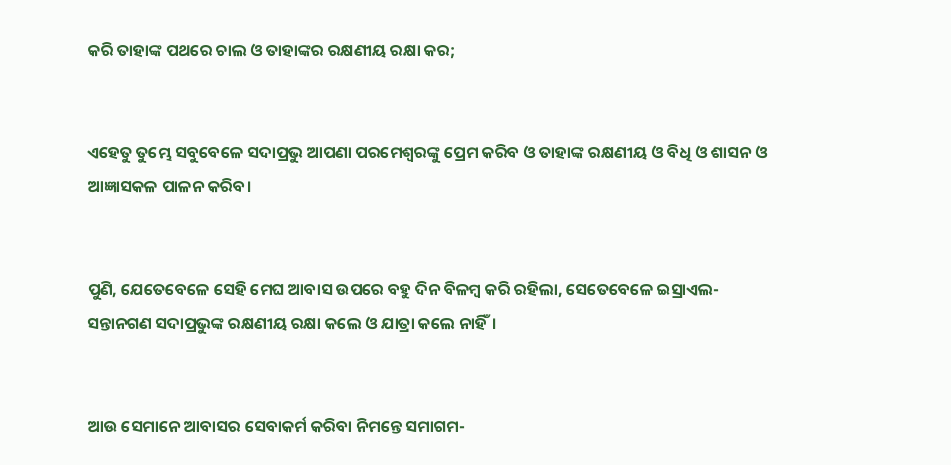କରି ତାହାଙ୍କ ପଥରେ ଚାଲ ଓ ତାହାଙ୍କର ରକ୍ଷଣୀୟ ରକ୍ଷା କର;


ଏହେତୁ ତୁମ୍ଭେ ସବୁବେଳେ ସଦାପ୍ରଭୁ ଆପଣା ପରମେଶ୍ୱରଙ୍କୁ ପ୍ରେମ କରିବ ଓ ତାହାଙ୍କ ରକ୍ଷଣୀୟ ଓ ବିଧି ଓ ଶାସନ ଓ ଆଜ୍ଞାସକଳ ପାଳନ କରିବ।


ପୁଣି, ଯେତେବେଳେ ସେହି ମେଘ ଆବାସ ଉପରେ ବହୁ ଦିନ ବିଳମ୍ବ କରି ରହିଲା, ସେତେବେଳେ ଇସ୍ରାଏଲ-ସନ୍ତାନଗଣ ସଦାପ୍ରଭୁଙ୍କ ରକ୍ଷଣୀୟ ରକ୍ଷା କଲେ ଓ ଯାତ୍ରା କଲେ ନାହିଁ।


ଆଉ ସେମାନେ ଆବାସର ସେବାକର୍ମ କରିବା ନିମନ୍ତେ ସମାଗମ-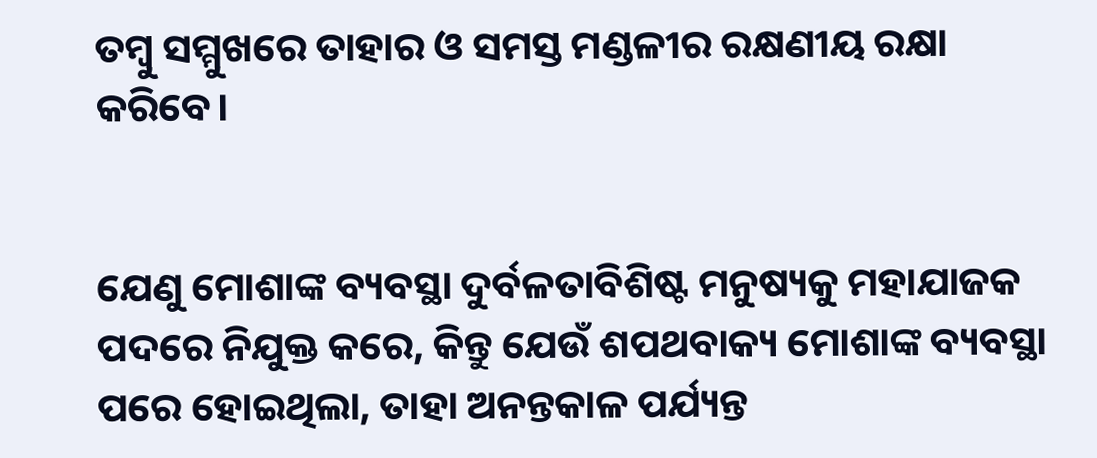ତମ୍ବୁ ସମ୍ମୁଖରେ ତାହାର ଓ ସମସ୍ତ ମଣ୍ଡଳୀର ରକ୍ଷଣୀୟ ରକ୍ଷା କରିବେ।


ଯେଣୁ ମୋଶାଙ୍କ ବ୍ୟବସ୍ଥା ଦୁର୍ବଳତାବିଶିଷ୍ଟ ମନୁଷ୍ୟକୁ ମହାଯାଜକ ପଦରେ ନିଯୁକ୍ତ କରେ, କିନ୍ତୁ ଯେଉଁ ଶପଥବାକ୍ୟ ମୋଶାଙ୍କ ବ୍ୟବସ୍ଥା ପରେ ହୋଇଥିଲା, ତାହା ଅନନ୍ତକାଳ ପର୍ଯ୍ୟନ୍ତ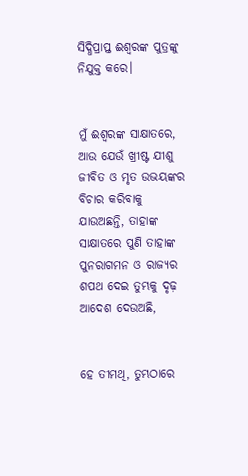ସିଦ୍ଧିପ୍ରାପ୍ତ ଈଶ୍ବରଙ୍କ ପୁତ୍ରଙ୍କୁ ନିଯୁକ୍ତ କରେ।


ମୁଁ ଈଶ୍ବରଙ୍କ ସାକ୍ଷାତରେ, ଆଉ ଯେଉଁ ଖ୍ରୀଷ୍ଟ ଯୀଶୁ ଜୀବିତ ଓ ମୃତ ଉଭୟଙ୍କର ବିଚାର କରିବାକୁ ଯାଉଅଛନ୍ତି, ତାହାଙ୍କ ସାକ୍ଷାତରେ ପୁଣି ତାହାଙ୍କ ପୁନରାଗମନ ଓ ରାଜ୍ୟର ଶପଥ ଦେଇ ତୁମ୍ଭକୁ ଦୃଢ଼ ଆଦେଶ ଦେଉଅଛି,


ହେ ତୀମଥି, ତୁମ୍ଭଠାରେ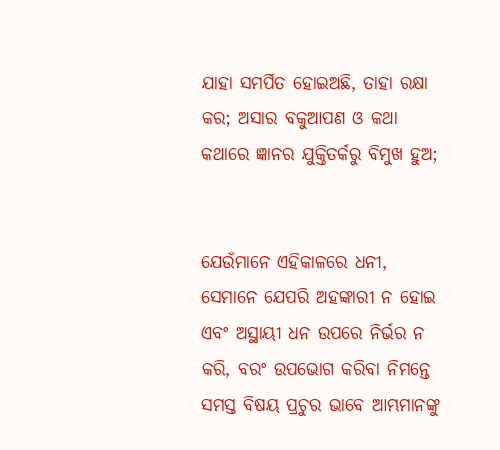ଯାହା ସମର୍ପିତ ହୋଇଅଛି, ତାହା ରକ୍ଷା କର; ଅସାର ବକୁଆପଣ ଓ କଥା କଥାରେ ଜ୍ଞାନର ଯୁକ୍ତିତର୍କରୁ ବିମୁଖ ହୁଅ;


ଯେଉଁମାନେ ଏହିକାଳରେ ଧନୀ, ସେମାନେ ଯେପରି ଅହଙ୍କାରୀ ନ ହୋଇ ଏବଂ ଅସ୍ଥାୟୀ ଧନ ଉପରେ ନିର୍ଭର ନ କରି, ବରଂ ଉପଭୋଗ କରିବା ନିମନ୍ତେ ସମସ୍ତ ବିଷୟ ପ୍ରଚୁର ଭାବେ ଆମ୍ଭମାନଙ୍କୁ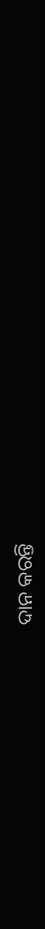ଦାନ କରନ୍ତି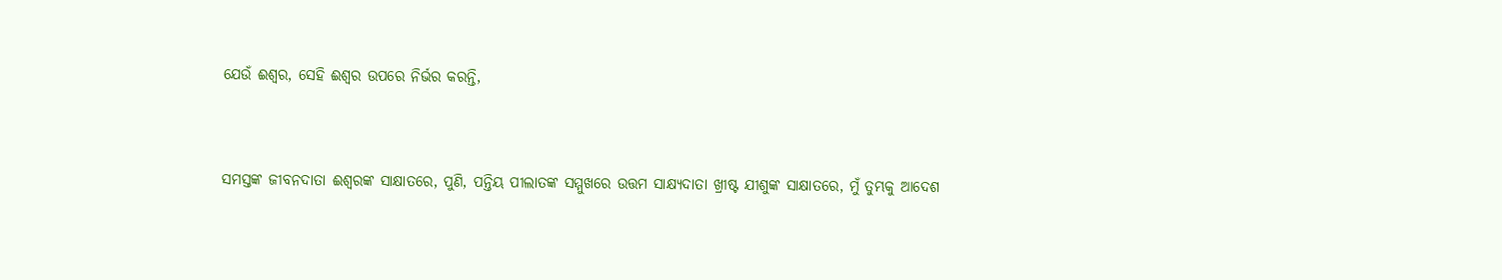ଯେଉଁ ଈଶ୍ବର, ସେହି ଈଶ୍ବର ଉପରେ ନିର୍ଭର କରନ୍ତି,


ସମସ୍ତଙ୍କ ଜୀବନଦାତା ଈଶ୍ବରଙ୍କ ସାକ୍ଷାତରେ, ପୁଣି, ପନ୍ତିୟ ପୀଲାତଙ୍କ ସମ୍ମୁଖରେ ଉତ୍ତମ ସାକ୍ଷ୍ୟଦାତା ଖ୍ରୀଷ୍ଟ ଯୀଶୁଙ୍କ ସାକ୍ଷାତରେ, ମୁଁ ତୁମ୍ଭକୁ ଆଦେଶ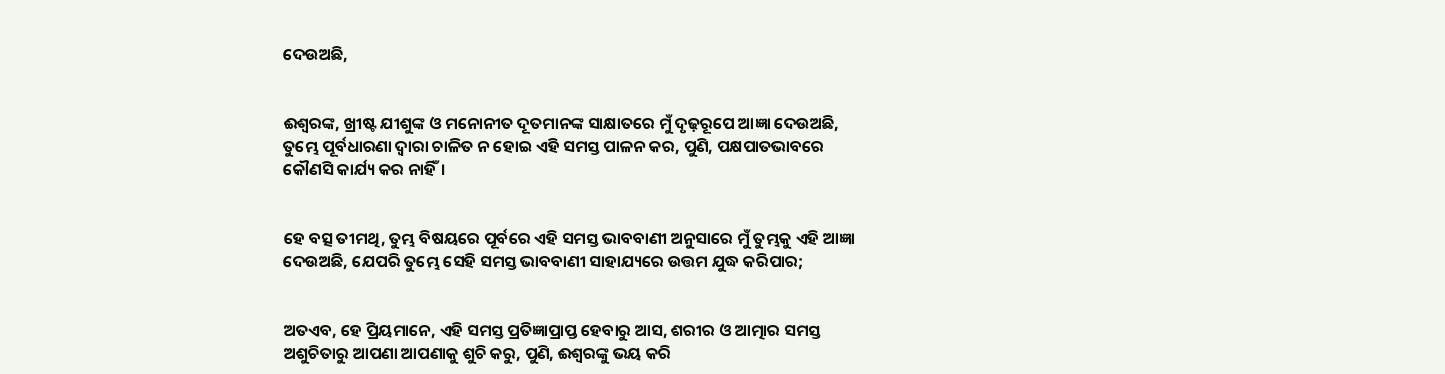ଦେଉଅଛି,


ଈଶ୍ବରଙ୍କ, ଖ୍ରୀଷ୍ଟ ଯୀଶୁଙ୍କ ଓ ମନୋନୀତ ଦୂତମାନଙ୍କ ସାକ୍ଷାତରେ ମୁଁ ଦୃଢ଼ରୂପେ ଆଜ୍ଞା ଦେଉଅଛି, ତୁମ୍ଭେ ପୂର୍ବଧାରଣା ଦ୍ୱାରା ଚାଳିତ ନ ହୋଇ ଏହି ସମସ୍ତ ପାଳନ କର, ପୁଣି, ପକ୍ଷପାତଭାବରେ କୌଣସି କାର୍ଯ୍ୟ କର ନାହିଁ।


ହେ ବତ୍ସ ତୀମଥି, ତୁମ୍ଭ ବିଷୟରେ ପୂର୍ବରେ ଏହି ସମସ୍ତ ଭାବବାଣୀ ଅନୁସାରେ ମୁଁ ତୁମ୍ଭକୁ ଏହି ଆଜ୍ଞା ଦେଉଅଛି, ଯେପରି ତୁମ୍ଭେ ସେହି ସମସ୍ତ ଭାବବାଣୀ ସାହାଯ୍ୟରେ ଉତ୍ତମ ଯୁଦ୍ଧ କରିପାର;


ଅତଏବ, ହେ ପ୍ରିୟମାନେ, ଏହି ସମସ୍ତ ପ୍ରତିଜ୍ଞାପ୍ରାପ୍ତ ହେବାରୁ ଆସ, ଶରୀର ଓ ଆତ୍ମାର ସମସ୍ତ ଅଶୁଚିତାରୁ ଆପଣା ଆପଣାକୁ ଶୁଚି କରୁ, ପୁଣି, ଈଶ୍ବରଙ୍କୁ ଭୟ କରି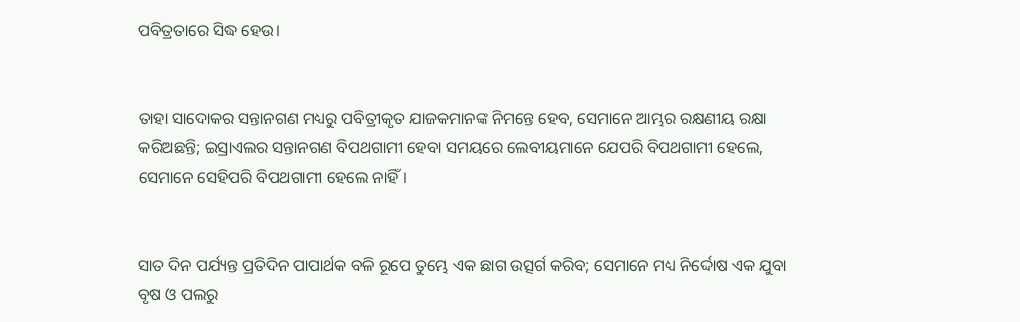ପବିତ୍ରତାରେ ସିଦ୍ଧ ହେଉ।


ତାହା ସାଦୋକର ସନ୍ତାନଗଣ ମଧ୍ୟରୁ ପବିତ୍ରୀକୃତ ଯାଜକମାନଙ୍କ ନିମନ୍ତେ ହେବ, ସେମାନେ ଆମ୍ଭର ରକ୍ଷଣୀୟ ରକ୍ଷା କରିଅଛନ୍ତି; ଇସ୍ରାଏଲର ସନ୍ତାନଗଣ ବିପଥଗାମୀ ହେବା ସମୟରେ ଲେବୀୟମାନେ ଯେପରି ବିପଥଗାମୀ ହେଲେ, ସେମାନେ ସେହିପରି ବିପଥଗାମୀ ହେଲେ ନାହିଁ।


ସାତ ଦିନ ପର୍ଯ୍ୟନ୍ତ ପ୍ରତିଦିନ ପାପାର୍ଥକ ବଳି ରୂପେ ତୁମ୍ଭେ ଏକ ଛାଗ ଉତ୍ସର୍ଗ କରିବ; ସେମାନେ ମଧ୍ୟ ନିର୍ଦ୍ଦୋଷ ଏକ ଯୁବା ବୃଷ ଓ ପଲରୁ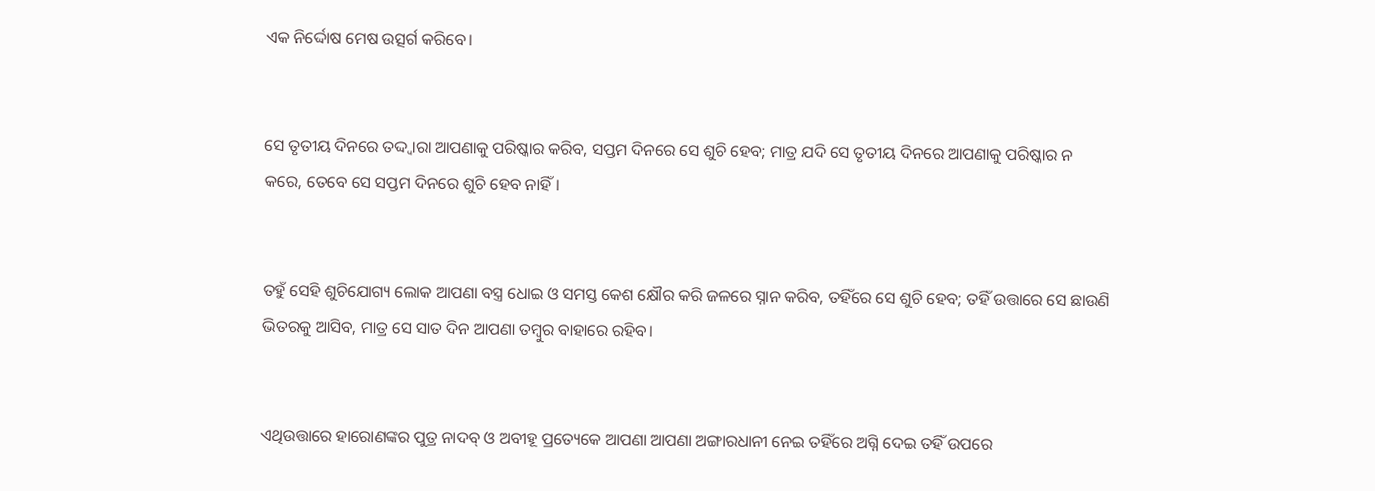ଏକ ନିର୍ଦ୍ଦୋଷ ମେଷ ଉତ୍ସର୍ଗ କରିବେ।


ସେ ତୃତୀୟ ଦିନରେ ତଦ୍ଦ୍ୱାରା ଆପଣାକୁ ପରିଷ୍କାର କରିବ, ସପ୍ତମ ଦିନରେ ସେ ଶୁଚି ହେବ; ମାତ୍ର ଯଦି ସେ ତୃତୀୟ ଦିନରେ ଆପଣାକୁ ପରିଷ୍କାର ନ କରେ, ତେବେ ସେ ସପ୍ତମ ଦିନରେ ଶୁଚି ହେବ ନାହିଁ।


ତହୁଁ ସେହି ଶୁଚିଯୋଗ୍ୟ ଲୋକ ଆପଣା ବସ୍ତ୍ର ଧୋଇ ଓ ସମସ୍ତ କେଶ କ୍ଷୌର କରି ଜଳରେ ସ୍ନାନ କରିବ, ତହିଁରେ ସେ ଶୁଚି ହେବ; ତହିଁ ଉତ୍ତାରେ ସେ ଛାଉଣି ଭିତରକୁ ଆସିବ, ମାତ୍ର ସେ ସାତ ଦିନ ଆପଣା ତମ୍ବୁର ବାହାରେ ରହିବ।


ଏଥିଉତ୍ତାରେ ହାରୋଣଙ୍କର ପୁତ୍ର ନାଦବ୍‍ ଓ ଅବୀହୂ ପ୍ରତ୍ୟେକେ ଆପଣା ଆପଣା ଅଙ୍ଗାରଧାନୀ ନେଇ ତହିଁରେ ଅଗ୍ନି ଦେଇ ତହିଁ ଉପରେ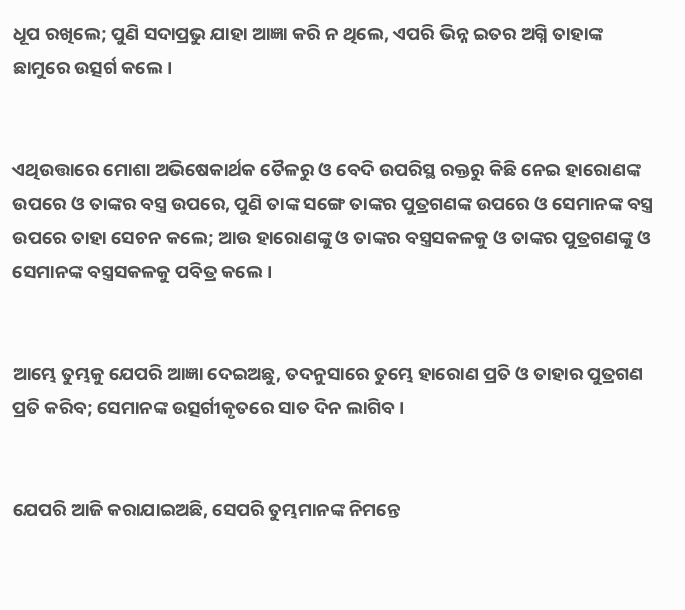ଧୂପ ରଖିଲେ; ପୁଣି ସଦାପ୍ରଭୁ ଯାହା ଆଜ୍ଞା କରି ନ ଥିଲେ, ଏପରି ଭିନ୍ନ ଇତର ଅଗ୍ନି ତାହାଙ୍କ ଛାମୁରେ ଉତ୍ସର୍ଗ କଲେ।


ଏଥିଉତ୍ତାରେ ମୋଶା ଅଭିଷେକାର୍ଥକ ତୈଳରୁ ଓ ବେଦି ଉପରିସ୍ଥ ରକ୍ତରୁ କିଛି ନେଇ ହାରୋଣଙ୍କ ଉପରେ ଓ ତାଙ୍କର ବସ୍ତ୍ର ଉପରେ, ପୁଣି ତାଙ୍କ ସଙ୍ଗେ ତାଙ୍କର ପୁତ୍ରଗଣଙ୍କ ଉପରେ ଓ ସେମାନଙ୍କ ବସ୍ତ୍ର ଉପରେ ତାହା ସେଚନ କଲେ; ଆଉ ହାରୋଣଙ୍କୁ ଓ ତାଙ୍କର ବସ୍ତ୍ରସକଳକୁ ଓ ତାଙ୍କର ପୁତ୍ରଗଣଙ୍କୁ ଓ ସେମାନଙ୍କ ବସ୍ତ୍ରସକଳକୁ ପବିତ୍ର କଲେ।


ଆମ୍ଭେ ତୁମ୍ଭକୁ ଯେପରି ଆଜ୍ଞା ଦେଇଅଛୁ, ତଦନୁସାରେ ତୁମ୍ଭେ ହାରୋଣ ପ୍ରତି ଓ ତାହାର ପୁତ୍ରଗଣ ପ୍ରତି କରିବ; ସେମାନଙ୍କ ଉତ୍ସର୍ଗୀକୃତରେ ସାତ ଦିନ ଲାଗିବ।


ଯେପରି ଆଜି କରାଯାଇଅଛି, ସେପରି ତୁମ୍ଭମାନଙ୍କ ନିମନ୍ତେ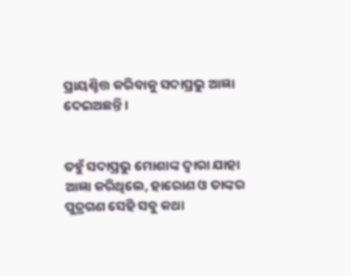ପ୍ରାୟଶ୍ଚିତ୍ତ କରିବାକୁ ସଦାପ୍ରଭୁ ଆଜ୍ଞା ଦେଇଅଛନ୍ତି।


ତହୁଁ ସଦାପ୍ରଭୁ ମୋଶାଙ୍କ ଦ୍ୱାରା ଯାହା ଆଜ୍ଞା କରିଥିଲେ, ହାରୋଣ ଓ ତାଙ୍କର ପୁତ୍ରଗଣ ସେହି ସବୁ କଥା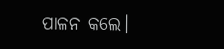ପାଳନ କଲେ।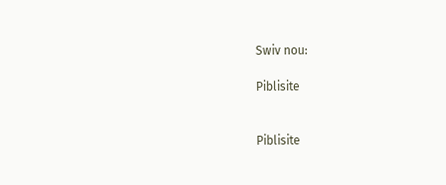Swiv nou:

Piblisite


Piblisite